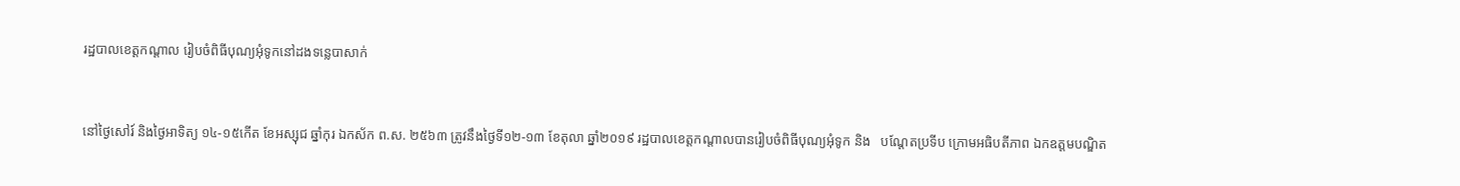រដ្ឋបាលខេត្តកណ្តាល រៀបចំពិធីបុណ្យអុំទូកនៅដងទន្លេបាសាក់


នៅថ្ងៃសៅរ៍ និងថ្ងៃអាទិត្យ ១៤-១៥កើត ខែអស្សុជ ឆ្នាំកុរ ឯកស័ក ព.ស. ២៥៦៣ ត្រូវនឹងថ្ងៃទី១២-១៣ ខែតុលា ឆ្នាំ២០១៩ រដ្ឋបាលខេត្តកណ្តាលបានរៀបចំពិធីបុណ្យអុំទូក និង   បណ្តែតប្រទីប ក្រោមអធិបតីភាព ឯកឧត្តមបណ្ឌិត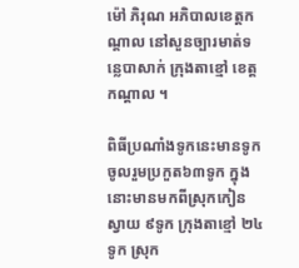ម៉ៅ ភិរុណ អភិបាលខេត្តកណ្តាល នៅសួនច្បារមាត់ទន្លេបាសាក់ ក្រុងតាខ្មៅ ខេត្តកណ្តាល ។

ពិធីប្រណាំងទូកនេះមានទូកចូលរួមប្រកួត៦៣ទូក ក្នុងនោះមានមកពីស្រុកកៀនស្វាយ ៩ទូក ក្រុងតាខ្មៅ ២៤ទូក ស្រុក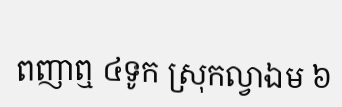ពញាឮ ៤ទូក ស្រុកល្វាឯម ៦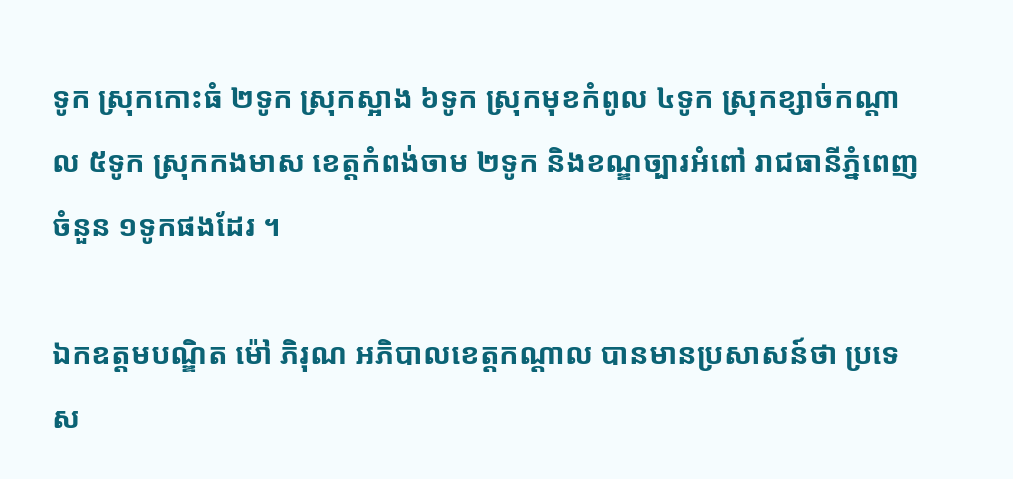ទូក ស្រុកកោះធំ ២ទូក ស្រុកស្អាង ៦ទូក ស្រុកមុខកំពូល ៤ទូក ស្រុកខ្សាច់កណ្តាល ៥ទូក ស្រុកកងមាស ខេត្តកំពង់ចាម ២ទូក និងខណ្ឌច្បារអំពៅ រាជធានីភ្នំពេញចំនួន ១ទូកផងដែរ ។

ឯកឧត្តមបណ្ឌិត ម៉ៅ ភិរុណ អភិបាលខេត្តកណ្តាល បានមានប្រសាសន៍ថា ប្រទេស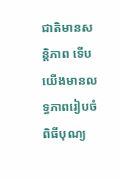ជាតិមានសន្តិភាព ទើបយើងមានលទ្ធភាពរៀបចំពិធីបុណ្យ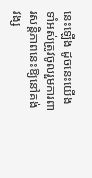នេះឡើង ដូចនេះយើងទាំអស់ត្រូវចូលរួមការពារសន្តិភាពនេះឱ្យនៅគង់វង្ស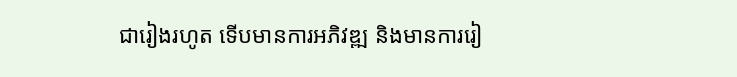ជារៀងរហូត ទើបមានការអភិវឌ្ឍ និងមានការរៀ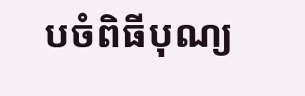បចំពិធីបុណ្យ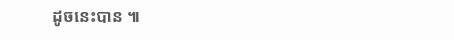ដូចនេះបាន ៕